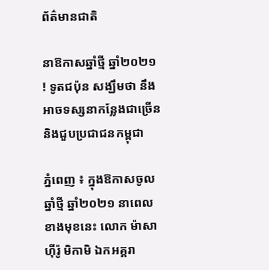ព័ត៌មានជាតិ

នាឱកាសឆ្នាំថ្មី ឆ្នាំ២០២១ ! ទូតជប៉ុន សង្ឃឹមថា នឹងអាចទស្សនាកន្លែងជាច្រើន និងជួបប្រជាជនកម្ពុជា

ភ្នំពេញ ៖ ក្នុងឱកាសចូលឆ្នាំថ្មី ឆ្នាំ២០២១ នាពេលខាងមុខនេះ លោក ម៉ាសាហ៊ីរ៉ូ មិកាមិ ឯកអគ្គរា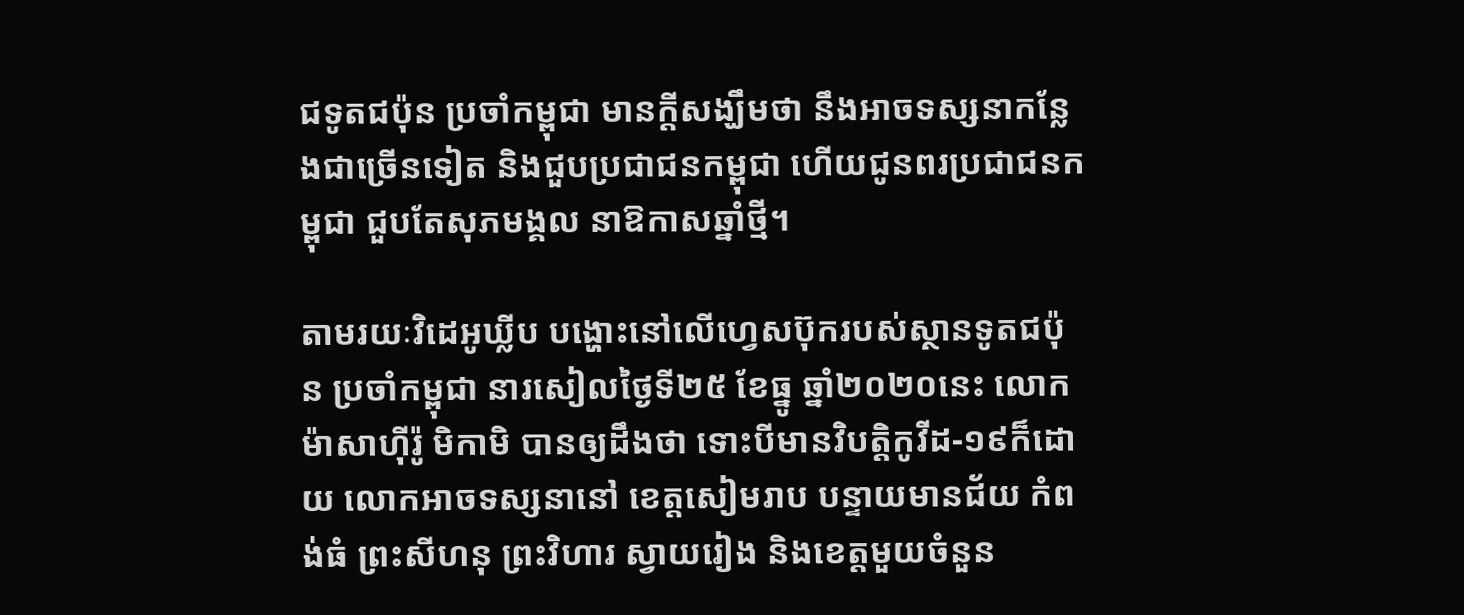ជទូតជប៉ុន ប្រចាំកម្ពុជា មានក្ដីសង្ឃឹមថា នឹងអាចទស្សនាកន្លែងជាច្រើនទៀត និងជួបប្រជាជនកម្ពុជា ហើយជូនពរប្រជាជនកម្ពុជា ជួបតែសុភមង្គល នាឱកាសឆ្នាំថ្មី។

តាមរយៈវិដេអូឃ្លីប បង្ហោះនៅលើហ្វេសប៊ុករបស់ស្ថានទូតជប៉ុន ប្រចាំកម្ពុជា នារសៀលថ្ងៃទី២៥ ខែធ្នូ ឆ្នាំ២០២០នេះ លោក ម៉ាសាហ៊ីរ៉ូ មិកាមិ បានឲ្យដឹងថា ទោះបីមានវិបត្តិកូវីដ-១៩ក៏ដោយ លោកអាចទស្សនានៅ ខេត្តសៀមរាប បន្ទាយមានជ័យ កំពង់ធំ ព្រះសីហនុ ព្រះវិហារ ស្វាយរៀង និងខេត្តមួយចំនួន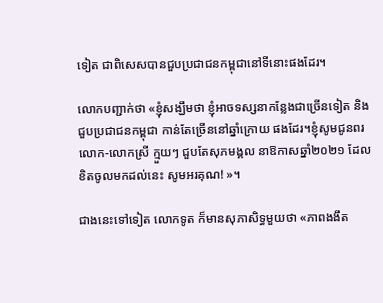ទៀត ជាពិសេសបានជួបប្រជាជនកម្ពុជានៅទីនោះផងដែរ។

លោកបញ្ជាក់ថា «ខ្ញុំសង្ឃឹមថា ខ្ញុំអាចទស្សនាកន្លែងជាច្រើនទៀត និងជួបប្រជាជនកម្ពុជា កាន់តែច្រើននៅឆ្នាំក្រោយ ផងដែរ។ខ្ញុំសូមជូនពរ លោក-លោកស្រី ក្មួយៗ ជួបតែសុភមង្គល នាឱកាសឆ្នាំ២០២១ ដែលខិតចូលមកដល់នេះ សូមអរគុណ! »។

ជាងនេះទៅទៀត លោកទូត ក៏មានសុភាសិទ្ធមួយថា «ភាពងងឹត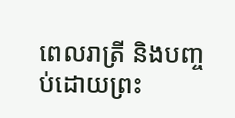ពេលរាត្រី និងបញ្ចប់ដោយព្រះ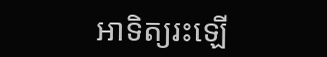អាទិត្យរះឡើ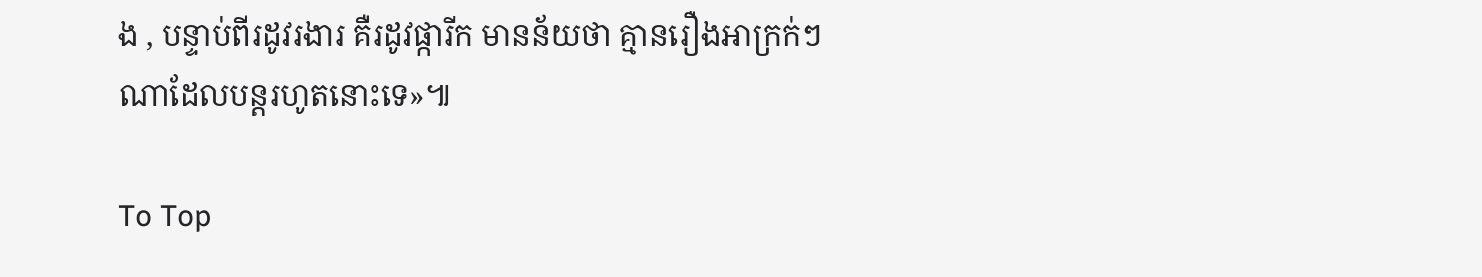ង , បន្ទាប់ពីរដូវរងារ គឺរដូវផ្ការីក មានន័យថា គ្មានរឿងអាក្រក់ៗណាដែលបន្ដរហូតនោះទេ»៕

To Top